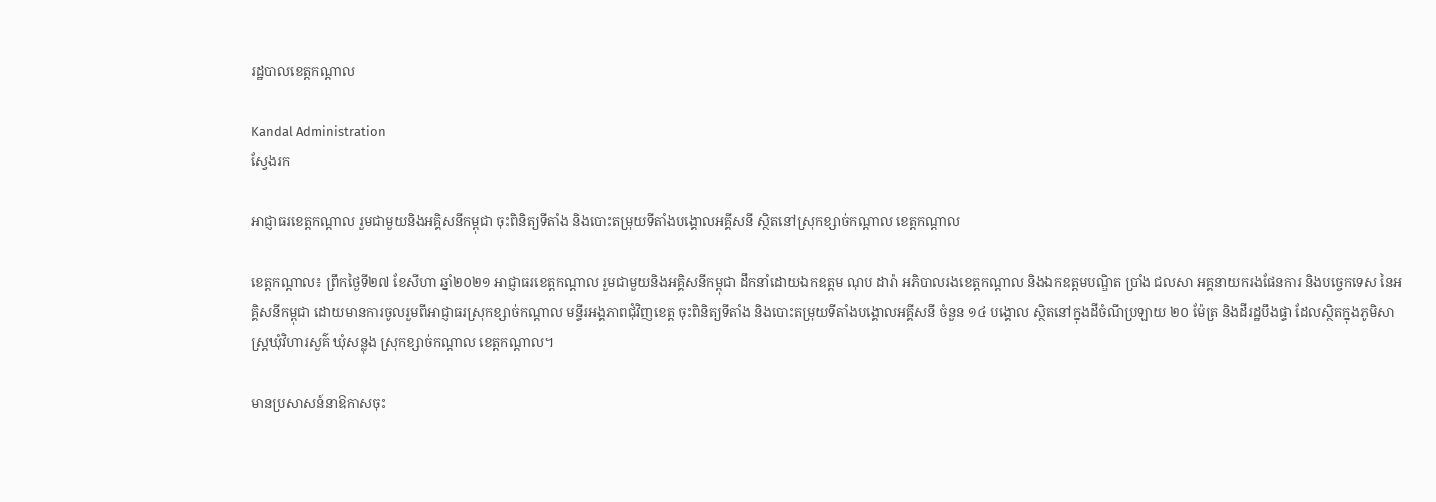រដ្ឋបាលខេត្តកណ្តាល

Kandal Administration
ស្វែងរក

អាជ្ញាធរខេត្តកណ្ដាល រួមជាមួយនិងអគ្គិសនីកម្ពុជា ចុះពិនិត្យទីតាំង និងបោះតម្រុយទីតាំងបង្គោលអគ្គីសនី ស្ថិតនៅស្រុកខ្សាច់កណ្ដាល ខេត្តកណ្ដាល

ខេត្តកណ្ដាល៖ ព្រឹកថ្ងៃទី២៧ ខែសីហា ឆ្នាំ២០២១ អាជ្ញាធរខេត្តកណ្ដាល រួមជាមួយនិងអគ្គិសនីកម្ពុជា ដឹកនាំដោយឯកឧត្តម ណុប ដារ៉ា អភិបាលរងខេត្តកណ្ដាល និងឯកឧត្តមបណ្ឌិត ប្រាំង ជលសា អគ្គនាយករងផែនការ និងបច្ចេកទេស នៃអគ្គិសនីកម្ពុជា ដោយមានការចូលរួមពីអាជ្ញាធរស្រុកខ្សាច់កណ្ដាល មន្ទីរអង្គភាពជុំវិញខេត្ត ចុះពិនិត្យទីតាំង និងបោះតម្រុយទីតាំងបង្គោលអគ្គីសនី ចំនួន ១៤ បង្គោល ស្ថិតនៅក្នុងដីចំណីប្រឡាយ ២០ ម៉ែត្រ និងដីរដ្ឋបឹងផ្ទា ដែលស្ថិតក្នុងភូមិសាស្ត្រឃុំវិហារសួគ៌ ឃុំសន្លុង ស្រុកខ្សាច់កណ្តាល ខេត្តកណ្តាល។

មានប្រសាសន៍នាឱកាសចុះ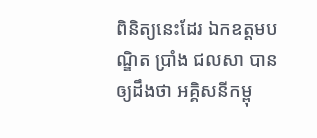ពិនិត្យនេះដែរ ឯកឧត្តមបណ្ឌិត ប្រាំង ជលសា បានឲ្យដឹងថា អគ្គិសនីកម្ពុ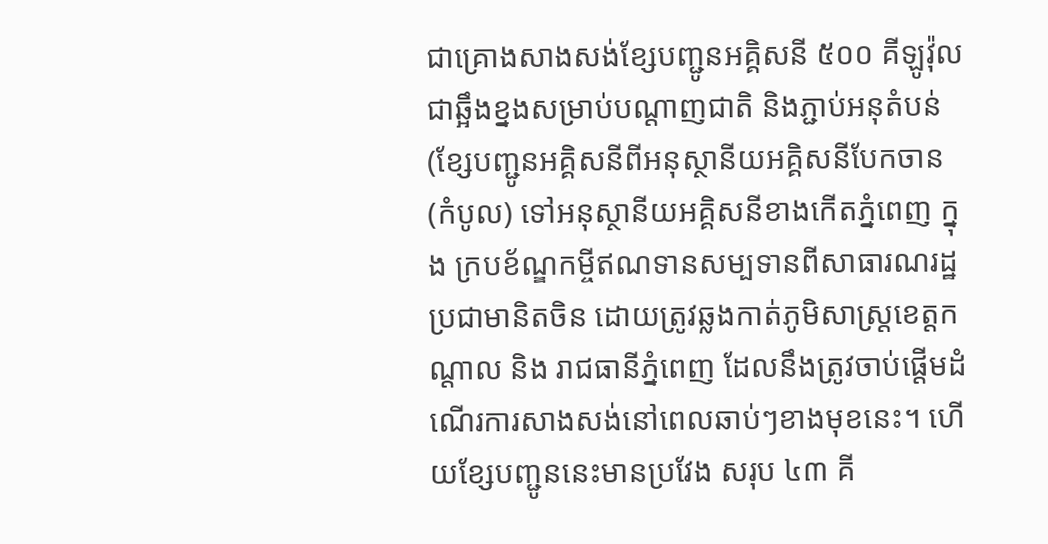ជាគ្រោងសាងសង់ខ្សែបញ្ជូនអគ្គិសនី ៥០០ គីឡូវ៉ុល ជាឆ្អឹងខ្នងសម្រាប់បណ្ដាញជាតិ និងភ្ជាប់អនុតំបន់ (ខ្សែបញ្ជូនអគ្គិសនីពីអនុស្ថានីយអគ្គិសនីបែកចាន (កំបូល) ទៅអនុស្ថានីយអគ្គិសនីខាងកើតភ្នំពេញ ក្នុង ក្របខ័ណ្ឌកម្ចីឥណទានសម្បទានពីសាធារណរដ្ឋប្រជាមានិតចិន ដោយត្រូវឆ្លងកាត់ភូមិសាស្រ្តខេត្តកណ្តាល និង រាជធានីភ្នំពេញ ដែលនឹងត្រូវចាប់ផ្តើមដំណើរការសាងសង់នៅពេលឆាប់ៗខាងមុខនេះ។ ហើយខ្សែបញ្ជូននេះមានប្រវែង សរុប ៤៣ គី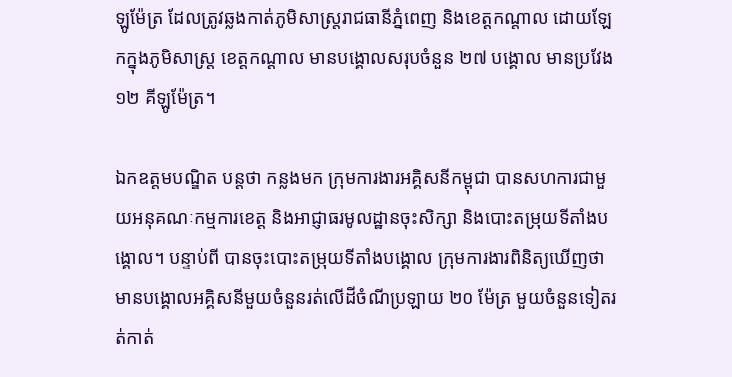ឡូម៉ែត្រ ដែលត្រូវឆ្លងកាត់ភូមិសាស្រ្តរាជធានីភ្នំពេញ និងខេត្តកណ្តាល ដោយឡែកក្នុងភូមិសាស្ត្រ ខេត្តកណ្តាល មានបង្គោលសរុបចំនួន ២៧ បង្គោល មានប្រវែង ១២ គីឡូម៉ែត្រ។

ឯកឧត្តមបណ្ឌិត បន្តថា កន្លងមក ក្រុមការងារអគ្គិសនីកម្ពុជា បានសហការជាមួយអនុគណៈកម្មការខេត្ត និងអាជ្ញាធរមូលដ្ឋានចុះសិក្សា និងបោះតម្រុយទីតាំងបង្គោល។ បន្ទាប់ពី បានចុះបោះតម្រុយទីតាំងបង្គោល ក្រុមការងារពិនិត្យឃើញថា មានបង្គោលអគ្គិសនីមួយចំនួនរត់លើដីចំណីប្រឡាយ ២០ ម៉ែត្រ មួយចំនួនទៀតរត់កាត់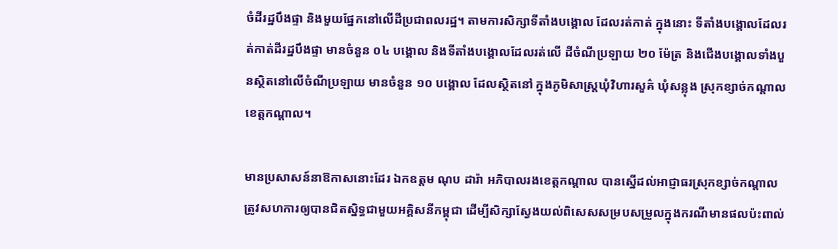ចំដីរដ្ឋបឹងផ្ទា និងមួយផ្នែកនៅលើដីប្រជាពលរដ្ឋ។ តាមការសិក្សាទីតាំងបង្គោល ដែលរត់កាត់ ក្នុងនោះ ទីតាំងបង្គោលដែលរត់កាត់ដីរដ្ឋបឹងផ្ទា មានចំនួន ០៤ បង្គោល និងទីតាំងបង្គោលដែលរត់លើ ដីចំណីប្រឡាយ ២០ ម៉ែត្រ និងជើងបង្គោលទាំងបួនស្ថិតនៅលើចំណីប្រឡាយ មានចំនួន ១០ បង្គោល ដែលស្ថិតនៅ ក្នុងភូមិសាស្ត្រឃុំវិហារសួគ៌ ឃុំសន្លុង ស្រុកខ្សាច់កណ្តាល ខេត្តកណ្តាល។

មានប្រសាសន៍នាឱកាសនោះដែរ ឯកឧត្តម ណុប ដារ៉ា អភិបាលរងខេត្តកណ្ដាល បានស្នើដល់អាជ្ញាធរស្រុកខ្សាច់កណ្ដាល ត្រូវសហការឲ្យបានជិតស្និទ្ធជាមួយអគ្គិសនីកម្ពុជា ដើម្បីសិក្សាស្វែងយល់ពិសេសសម្របសម្រួលក្នុងករណីមានផលប៉ះពាល់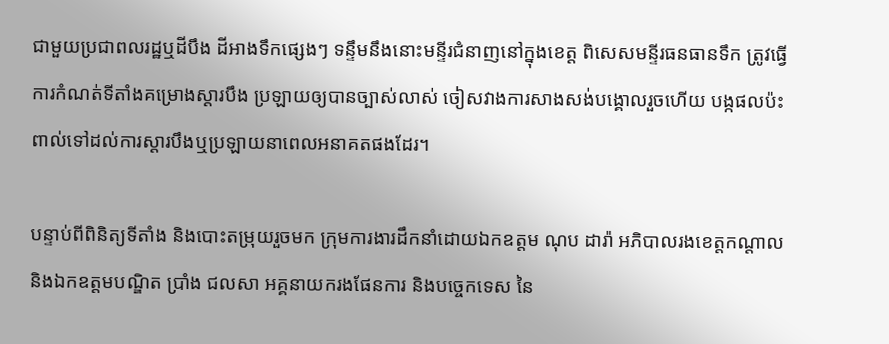ជាមួយប្រជាពលរដ្ឋឬដីបឹង ដីអាងទឹកផ្សេងៗ ទន្ទឹមនឹងនោះមន្ទីរជំនាញនៅក្នុងខេត្ត ពិសេសមន្ទីរធនធានទឹក ត្រូវធ្វើការកំណត់ទីតាំងគម្រោងស្ដារបឹង ប្រឡាយឲ្យបានច្បាស់លាស់ ចៀសវាងការសាងសង់បង្គោលរួចហើយ បង្កផលប៉ះពាល់ទៅដល់ការស្ដារបឹងឬប្រឡាយនាពេលអនាគតផងដែរ។

បន្ទាប់ពីពិនិត្យទីតាំង និងបោះតម្រុយរួចមក ក្រុមការងារដឹកនាំដោយឯកឧត្តម ណុប ដារ៉ា អភិបាលរងខេត្តកណ្ដាល និងឯកឧត្តមបណ្ឌិត ប្រាំង ជលសា អគ្គនាយករងផែនការ និងបច្ចេកទេស នៃ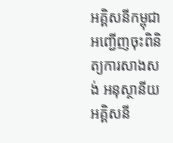អគ្គិសនីកម្ពុជា អញ្ជើញចុះពិនិត្យការសាងសង់ អនុស្ថានីយអគ្គិសនី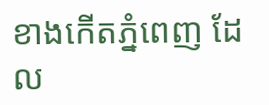ខាងកើតភ្នំពេញ ដែល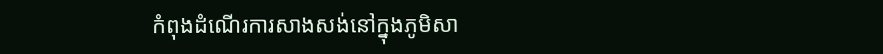កំពុងដំណើរការសាងសង់នៅក្នុងភូមិសា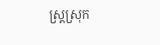ស្ត្រស្រុក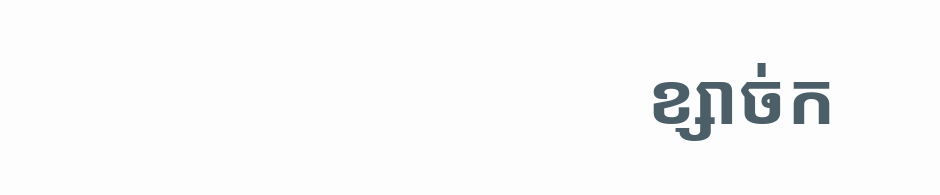ខ្សាច់ក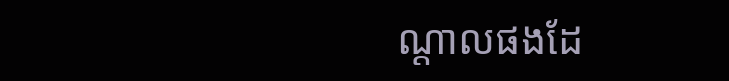ណ្ដាលផងដែ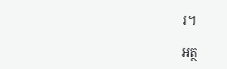រ។

អត្ថ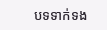បទទាក់ទង